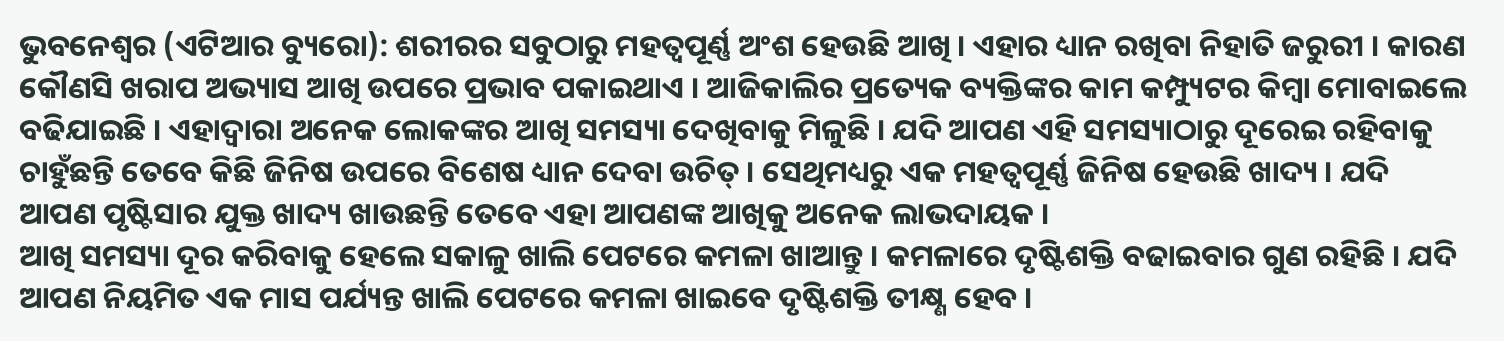ଭୁବନେଶ୍ୱର (ଏଟିଆର ବ୍ୟୁରୋ): ଶରୀରର ସବୁଠାରୁ ମହତ୍ୱପୂର୍ଣ୍ଣ ଅଂଶ ହେଉଛି ଆଖି । ଏହାର ଧ୍ୟାନ ରଖିବା ନିହାତି ଜରୁରୀ । କାରଣ କୌଣସି ଖରାପ ଅଭ୍ୟାସ ଆଖି ଉପରେ ପ୍ରଭାବ ପକାଇଥାଏ । ଆଜିକାଲିର ପ୍ରତ୍ୟେକ ବ୍ୟକ୍ତିଙ୍କର କାମ କମ୍ପ୍ୟୁଟର କିମ୍ବା ମୋବାଇଲେ ବଢିଯାଇଛି । ଏହାଦ୍ୱାରା ଅନେକ ଲୋକଙ୍କର ଆଖି ସମସ୍ୟା ଦେଖିବାକୁ ମିଳୁଛି । ଯଦି ଆପଣ ଏହି ସମସ୍ୟାଠାରୁ ଦୂରେଇ ରହିବାକୁ ଚାହୁଁଛନ୍ତି ତେବେ କିଛି ଜିନିଷ ଉପରେ ବିଶେଷ ଧ୍ୟାନ ଦେବା ଉଚିତ୍ । ସେଥିମଧ୍ୟରୁ ଏକ ମହତ୍ୱପୂର୍ଣ୍ଣ ଜିନିଷ ହେଉଛି ଖାଦ୍ୟ । ଯଦି ଆପଣ ପୃଷ୍ଟିସାର ଯୁକ୍ତ ଖାଦ୍ୟ ଖାଉଛନ୍ତି ତେବେ ଏହା ଆପଣଙ୍କ ଆଖିକୁ ଅନେକ ଲାଭଦାୟକ ।
ଆଖି ସମସ୍ୟା ଦୂର କରିବାକୁ ହେଲେ ସକାଳୁ ଖାଲି ପେଟରେ କମଳା ଖାଆନ୍ତୁ । କମଳାରେ ଦୃଷ୍ଟିଶକ୍ତି ବଢାଇବାର ଗୁଣ ରହିଛି । ଯଦି ଆପଣ ନିୟମିତ ଏକ ମାସ ପର୍ଯ୍ୟନ୍ତ ଖାଲି ପେଟରେ କମଳା ଖାଇବେ ଦୃଷ୍ଟିଶକ୍ତି ତୀକ୍ଷ୍ଣ ହେବ ।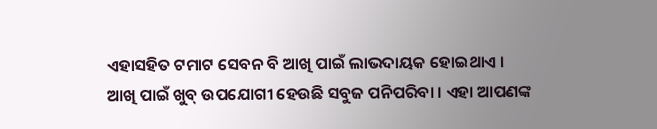ଏହାସହିତ ଟମାଟ ସେବନ ବି ଆଖି ପାଇଁ ଲାଭଦାୟକ ହୋଇଥାଏ ।
ଆଖି ପାଇଁ ଖୁବ୍ ଉପଯୋଗୀ ହେଉଛି ସବୁଜ ପନିପରିବା । ଏହା ଆପଣଙ୍କ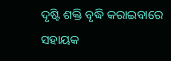ଦୃଷ୍ଟି ଶକ୍ତି ବୃଦ୍ଧି କରାଇବାରେ ସହାୟକ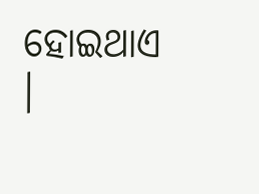ହୋଇଥାଏ ।